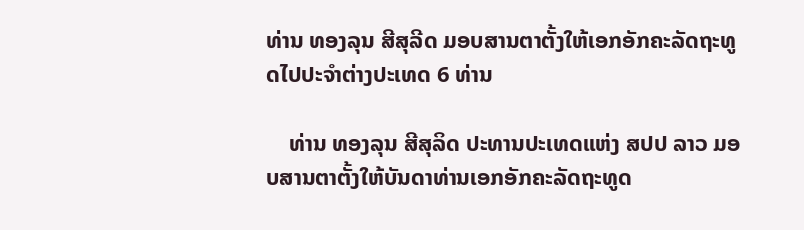ທ່ານ ທອງລຸນ ສີສຸລີດ ມອບສານຕາຕັ້ງໃຫ້ເອກອັກຄະລັດຖະທູດໄປປະຈຳຕ່າງປະເທດ 6 ທ່ານ

    ທ່ານ ທອງລຸນ ສີສຸລິດ ປະທານປະເທດແຫ່ງ ສປປ ລາວ ມອບສານຕາຕັ້ງໃຫ້ບັນດາທ່ານເອກອັກຄະລັດຖະທູດ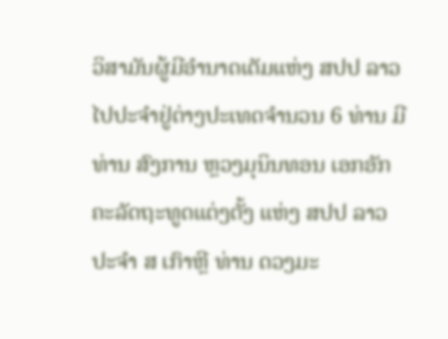ວິສາມັນຜູ້ມີອຳນາດເຕັມແຫ່ງ ສປປ ລາວ ໄປປະຈຳຢູ່ຕ່າງປະເທດຈຳນວນ 6 ທ່ານ ມີ ທ່ານ ສົງການ ຫຼວງມຸນິນທອນ ເອກອັກຄະລັດຖະທູດແຕ່ງຕັ້ງ ແຫ່ງ ສປປ ລາວ ປະຈໍາ ສ ເກົາຫຼີ ທ່ານ ດວງມະ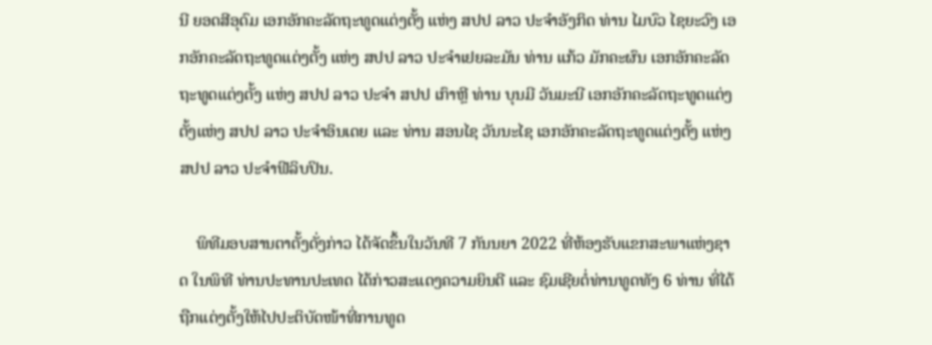ນີ ຍອດສີອຸດົມ ເອກອັກຄະລັດຖະທູດແຕ່ງຕັ້ງ ແຫ່ງ ສປປ ລາວ ປະຈໍາອັງກິດ ທ່ານ ໄມບົວ ໄຊຍະວົງ ເອກອັກຄະລັດຖະທູດແຕ່ງຕັ້ງ ແຫ່ງ ສປປ ລາວ ປະຈໍາເຢຍລະມັນ ທ່ານ ແກ້ວ ມັກຄະຜົນ ເອກອັກຄະລັດຖະທູດແຕ່ງຕັ້ງ ແຫ່ງ ສປປ ລາວ ປະຈໍາ ສປປ ເກົາຫຼີ ທ່ານ ບຸນມີ ວັນມະນີ ເອກອັກຄະລັດຖະທູດແຕ່ງຕັ້ງແຫ່ງ ສປປ ລາວ ປະຈໍາອິນເດຍ ແລະ ທ່ານ ສອນໄຊ ວັນນະໄຊ ເອກອັກຄະລັດຖະທູດແຕ່ງຕັ້ງ ແຫ່ງ ສປປ ລາວ ປະຈໍາຟີລິບປິນ.

    ພິທີມອບສານຕາຕັ້ງດັ່ງກ່າວ ໄດ້ຈັດຂຶ້ນໃນວັນທີ 7 ກັນນຍາ 2022 ທີ່ຫ້ອງຮັບແຂກສະພາແຫ່ງຊາດ ໃນພິທີ ທ່ານປະທານປະເທດ ໄດ້ກ່າວສະແດງຄວາມຍິນດີ ແລະ ຊົມເຊີຍຕໍ່ທ່ານທູດທັງ 6 ທ່ານ ທີ່ໄດ້ຖືກແຕ່ງຕັ້ງໃຫ້ໄປປະຕິບັດໜ້າທີ່ການທູດ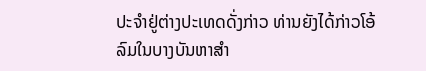ປະຈຳຢູ່ຕ່າງປະເທດດັ່ງກ່າວ ທ່ານຍັງໄດ້ກ່າວໂອ້ລົມໃນບາງບັນຫາສຳ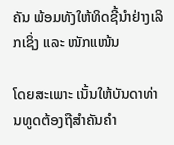ຄັນ ພ້ອມທັງໃຫ້ທິດຊີ້ນຳຢ່າງເລິກເຊິ່ງ ແລະ ໜັກແໜ້ນ

ໂດຍສະເພາະ ເນັ້ນໃຫ້ບັນດາທ່ານທູດຕ້ອງຖືສຳຄັນຄຳ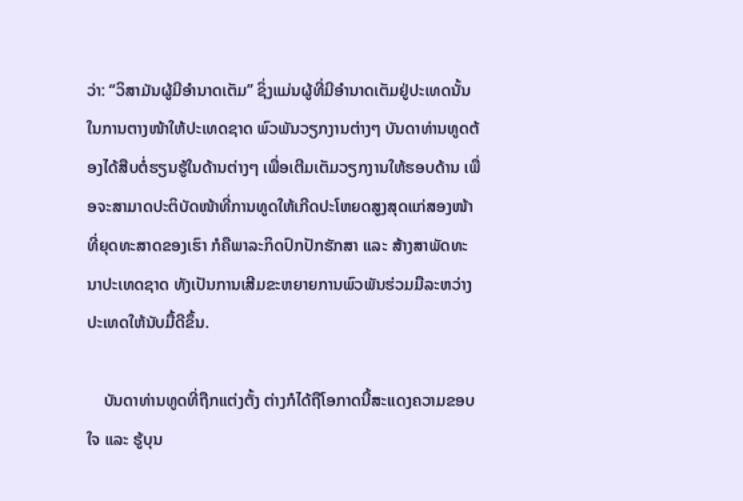ວ່າ: “ວິສາມັນຜູ້ມີອຳນາດເຕັມ” ຊິ່ງແມ່ນຜູ້ທີ່ມີອໍານາດເຕັມຢູ່ປະເທດນັ້ນ ໃນການຕາງໜ້າໃຫ້ປະເທດຊາດ ພົວພັນວຽກງານຕ່າງໆ ບັນດາທ່ານທູດຕ້ອງໄດ້ສືບຕໍ່ຮຽນຮູ້ໃນດ້ານຕ່າງໆ ເພື່ອເຕີມເຕັມວຽກງານໃຫ້ຮອບດ້ານ ເພື່ອຈະສາມາດປະຕິບັດໜ້າທີ່ການທູດໃຫ້ເກີດປະໂຫຍດສູງສຸດແກ່ສອງໜ້າທີ່ຍຸດທະສາດຂອງເຮົາ ກໍຄືພາລະກິດປົກປັກຮັກສາ ແລະ ສ້າງສາພັດທະນາປະເທດຊາດ ທັງເປັນການເສີມຂະຫຍາຍການພົວພັນຮ່ວມມືລະຫວ່າງປະເທດໃຫ້ນັບມື້ດີຂຶ້ນ.

    ບັນດາທ່ານທູດທີ່ຖືກແຕ່ງຕັ້ງ ຕ່າງກໍໄດ້ຖືໂອກາດນີ້ສະແດງຄວາມຂອບໃຈ ແລະ ຮູ້ບຸນ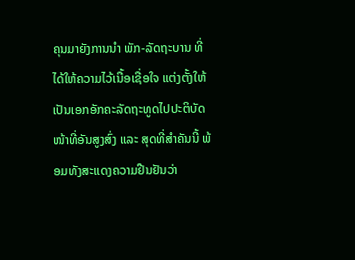ຄຸນມາຍັງການນຳ ພັກ-ລັດຖະບານ ທີ່ໄດ້ໃຫ້ຄວາມໄວ້ເນື້ອເຊື່ອໃຈ ແຕ່ງຕັ້ງໃຫ້ເປັນເອກອັກຄະລັດຖະທູດໄປປະຕິບັດໜ້າທີ່ອັນສູງສົ່ງ ແລະ ສຸດທີ່ສຳຄັນນີ້ ພ້ອມທັງສະແດງຄວາມຢືນຢັນວ່າ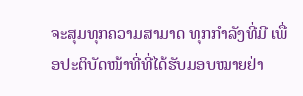ຈະສຸມທຸກຄວາມສາມາດ ທຸກກຳລັງທີ່ມີ ເພື່ອປະຕິບັດໜ້າທີ່ທີ່ໄດ້ຮັບມອບໝາຍຢ່າ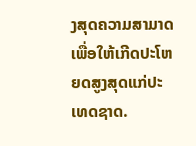ງສຸດຄວາມສາມາດ ເພື່ອໃຫ້ເກີດປະໂຫຍດສູງສຸດແກ່ປະເທດຊາດ.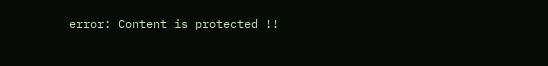error: Content is protected !!